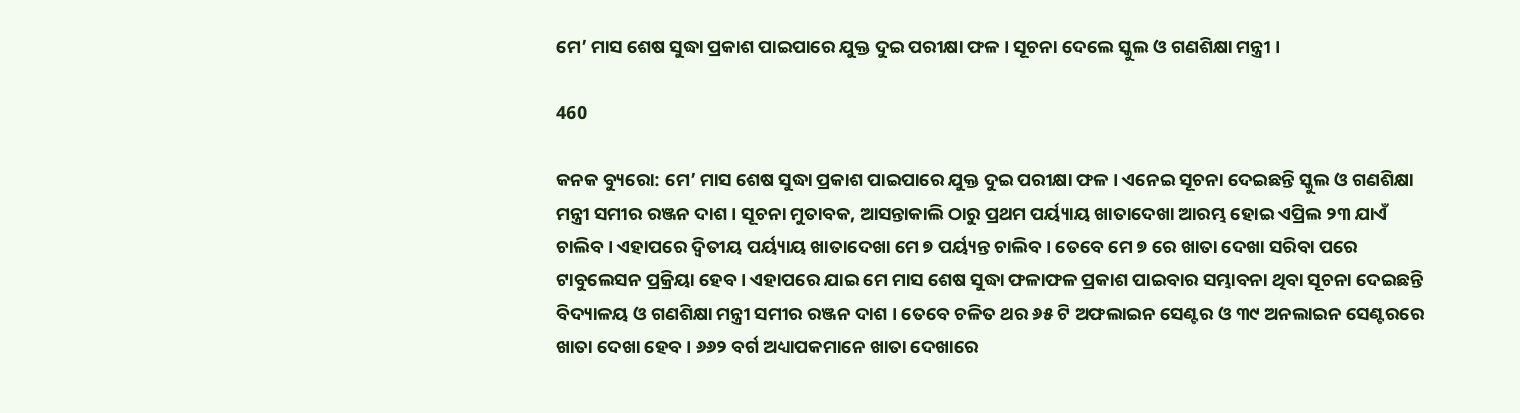ମେ’ ମାସ ଶେଷ ସୁଦ୍ଧା ପ୍ରକାଶ ପାଇପାରେ ଯୁକ୍ତ ଦୁଇ ପରୀକ୍ଷା ଫଳ । ସୂଚନା ଦେଲେ ସ୍କୁଲ ଓ ଗଣଶିକ୍ଷା ମନ୍ତ୍ରୀ ।

460

କନକ ବ୍ୟୁରୋ: ମେ’ ମାସ ଶେଷ ସୁଦ୍ଧା ପ୍ରକାଶ ପାଇପାରେ ଯୁକ୍ତ ଦୁଇ ପରୀକ୍ଷା ଫଳ । ଏନେଇ ସୂଚନା ଦେଇଛନ୍ତି ସ୍କୁଲ ଓ ଗଣଶିକ୍ଷା ମନ୍ତ୍ରୀ ସମୀର ରଞ୍ଜନ ଦାଶ । ସୂଚନା ମୁତାବକ, ଆସନ୍ତାକାଲି ଠାରୁ ପ୍ରଥମ ପର୍ୟ୍ୟାୟ ଖାତାଦେଖା ଆରମ୍ଭ ହୋଇ ଏପ୍ରିଲ ୨୩ ଯାଏଁ ଚାଲିବ । ଏହାପରେ ଦ୍ଵିତୀୟ ପର୍ୟ୍ୟାୟ ଖାତାଦେଖା ମେ ୭ ପର୍ୟ୍ୟନ୍ତ ଚାଲିବ । ତେବେ ମେ ୭ ରେ ଖାତା ଦେଖା ସରିବା ପରେ ଟାବୁଲେସନ ପ୍ରକ୍ରିୟା ହେବ । ଏହାପରେ ଯାଇ ମେ ମାସ ଶେଷ ସୁଦ୍ଧା ଫଳାଫଳ ପ୍ରକାଶ ପାଇବାର ସମ୍ଭାବନା ଥିବା ସୂଚନା ଦେଇଛନ୍ତି ବିଦ୍ୟାଳୟ ଓ ଗଣଶିକ୍ଷା ମନ୍ତ୍ରୀ ସମୀର ରଞ୍ଜନ ଦାଶ । ତେବେ ଚଳିତ ଥର ୬୫ ଟି ଅଫଲାଇନ ସେଣ୍ଟର ଓ ୩୯ ଅନଲାଇନ ସେଣ୍ଟରରେ ଖାତା ଦେଖା ହେବ । ୬୬୨ ବର୍ଗ ଅଧ୍ୟାପକମାନେ ଖାତା ଦେଖାରେ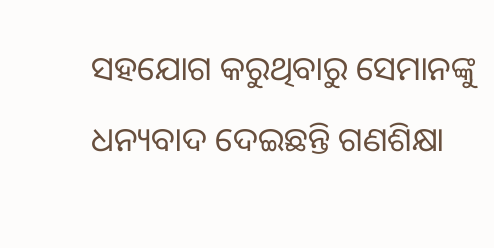ସହଯୋଗ କରୁଥିବାରୁ ସେମାନଙ୍କୁ ଧନ୍ୟବାଦ ଦେଇଛନ୍ତି ଗଣଶିକ୍ଷା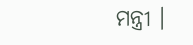ମନ୍ତ୍ରୀ ।